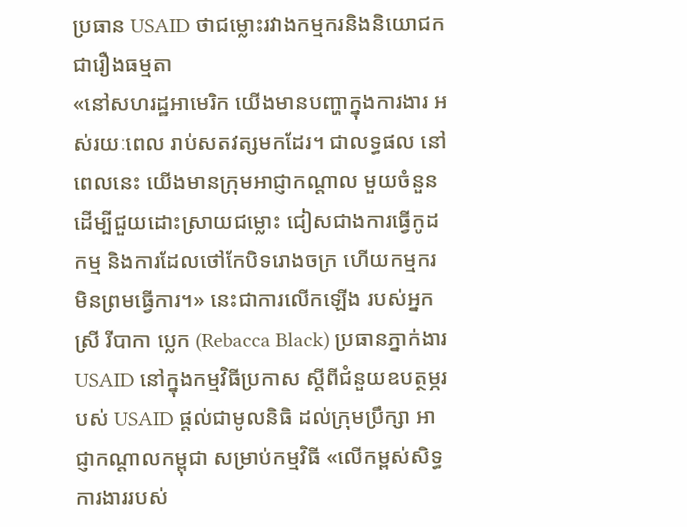ប្រធាន USAID ថាជម្លោះរវាងកម្មករនិងនិយោជក ជារឿងធម្មតា
«នៅសហរដ្ឋអាមេរិក យើងមានបញ្ហាក្នុងការងារ អស់រយៈពេល រាប់សតវត្សមកដែរ។ ជាលទ្ធផល នៅពេលនេះ យើងមានក្រុមអាជ្ញាកណ្តាល មួយចំនួន ដើម្បីជួយដោះស្រាយជម្លោះ ជៀសជាងការធ្វើកូដកម្ម និងការដែលថៅកែបិទរោងចក្រ ហើយកម្មករ មិនព្រមធ្វើការ។» នេះជាការលើកឡើង របស់អ្នកស្រី រីបាកា ប្លេក (Rebacca Black) ប្រធានភ្នាក់ងារ USAID នៅក្នុងកម្មវិធីប្រកាស ស្តីពីជំនួយឧបត្ថម្ភរបស់ USAID ផ្តល់ជាមូលនិធិ ដល់ក្រុមប្រឹក្សា អាជ្ញាកណ្តាលកម្ពុជា សម្រាប់កម្មវិធី «លើកម្ពស់សិទ្ធការងាររបស់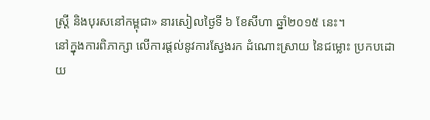ស្ត្រី និងបុរសនៅកម្ពុជា» នារសៀលថ្ងៃទី ៦ ខែសីហា ឆ្នាំ២០១៥ នេះ។
នៅក្នុងការពិភាក្សា លើការផ្តល់នូវការស្វែងរក ដំណោះស្រាយ នៃជម្លោះ ប្រកបដោយ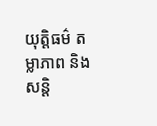យុត្តិធម៌ តម្លាភាព និងសន្តិ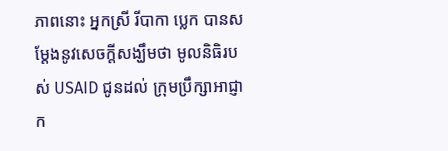ភាពនោះ អ្នកស្រី រីបាកា ប្លេក បានសម្ដែងនូវសេចក្តីសង្ឃឹមថា មូលនិធិរបស់ USAID ជូនដល់ ក្រុមប្រឹក្សាអាជ្ញាក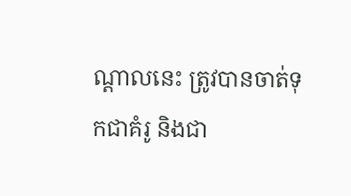ណ្តាលនេះ ត្រូវបានចាត់ទុកជាគំរូ និងជា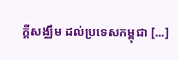ក្តីសង្ឈឹម ដល់ប្រទេសកម្ពុជា [...]